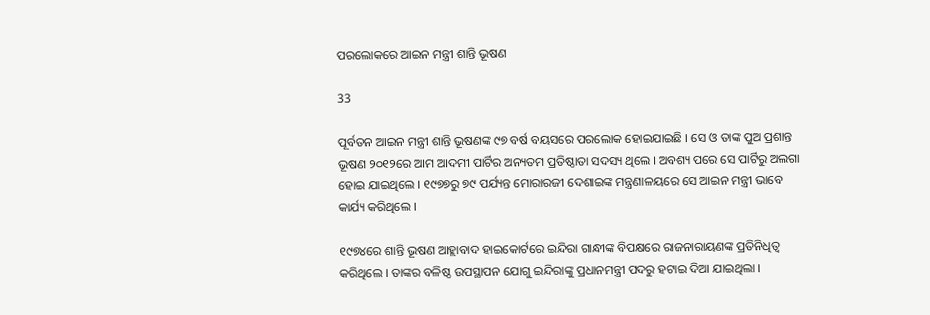ପରଲୋକରେ ଆଇନ ମନ୍ତ୍ରୀ ଶାନ୍ତି ଭୂଷଣ

33

ପୂର୍ବତନ ଆଇନ ମନ୍ତ୍ରୀ ଶାନ୍ତି ଭୂଷଣଙ୍କ ୯୭ ବର୍ଷ ବୟସରେ ପରଲୋକ ହୋଇଯାଇଛି । ସେ ଓ ତାଙ୍କ ପୁଅ ପ୍ରଶାନ୍ତ ଭୂଷଣ ୨୦୧୨ରେ ଆମ ଆଦମୀ ପାର୍ଟିର ଅନ୍ୟତମ ପ୍ରତିଷ୍ଠାତା ସଦସ୍ୟ ଥିଲେ । ଅବଶ୍ୟ ପରେ ସେ ପାର୍ଟିରୁ ଅଲଗା ହୋଇ ଯାଇଥିଲେ । ୧୯୭୭ରୁ ୭୯ ପର୍ଯ୍ୟନ୍ତ ମୋରାରଜୀ ଦେଶାଇଙ୍କ ମନ୍ତ୍ରଣାଳୟରେ ସେ ଆଇନ ମନ୍ତ୍ରୀ ଭାବେ କାର୍ଯ୍ୟ କରିଥିଲେ ।

୧୯୭୪ରେ ଶାନ୍ତି ଭୂଷଣ ଆହ୍ଲାବାଦ ହାଇକୋର୍ଟରେ ଇନ୍ଦିରା ଗାନ୍ଧୀଙ୍କ ବିପକ୍ଷରେ ରାଜନାରାୟଣଙ୍କ ପ୍ରତିନିଧିତ୍ୱ କରିଥିଲେ । ତାଙ୍କର ବଳିଷ୍ଠ ଉପସ୍ଥାପନ ଯୋଗୁ ଇନ୍ଦିରାଙ୍କୁ ପ୍ରଧାନମନ୍ତ୍ରୀ ପଦରୁ ହଟାଇ ଦିଆ ଯାଇଥିଲା ।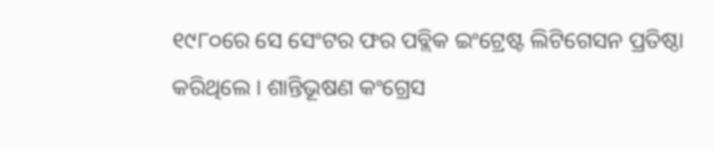୧୯୮୦ରେ ସେ ସେଂଟର ଫର ପବ୍ଲିକ ଇଂଟ୍ରେଷ୍ଟ ଲିଟିଗେସନ ପ୍ରତିଷ୍ଠା କରିଥିଲେ । ଶାନ୍ତିଭୂଷଣ କଂଗ୍ରେସ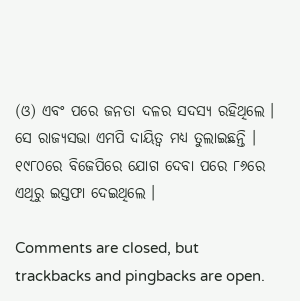(ଓ) ଏବଂ ପରେ ଜନତା ଦଳର ସଦସ୍ୟ ରହିଥିଲେ । ସେ ରାଜ୍ୟସଭା ଏମପି ଦାୟିତ୍ୱ ମଧ୍ୟ ତୁଲାଇଛନ୍ତି । ୧୯୮୦ରେ ବିଜେପିରେ ଯୋଗ ଦେବା ପରେ ୮୬ରେ ଏଥିରୁ ଇସ୍ତଫା ଦେଇଥିଲେ ।

Comments are closed, but trackbacks and pingbacks are open.